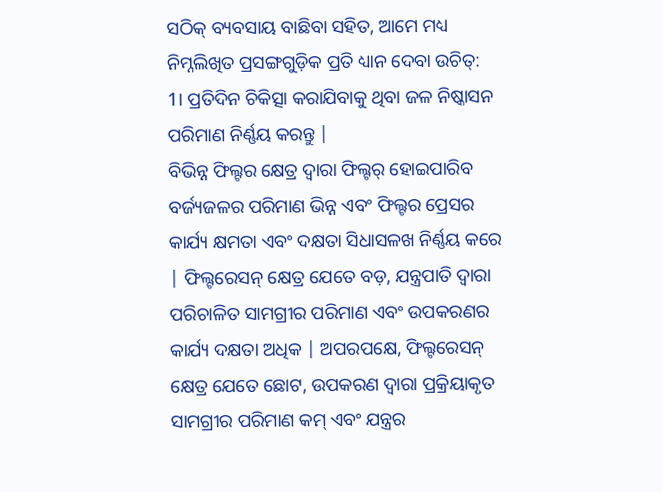ସଠିକ୍ ବ୍ୟବସାୟ ବାଛିବା ସହିତ, ଆମେ ମଧ୍ୟ ନିମ୍ନଲିଖିତ ପ୍ରସଙ୍ଗଗୁଡ଼ିକ ପ୍ରତି ଧ୍ୟାନ ଦେବା ଉଚିତ୍:
1। ପ୍ରତିଦିନ ଚିକିତ୍ସା କରାଯିବାକୁ ଥିବା ଜଳ ନିଷ୍କାସନ ପରିମାଣ ନିର୍ଣ୍ଣୟ କରନ୍ତୁ |
ବିଭିନ୍ନ ଫିଲ୍ଟର କ୍ଷେତ୍ର ଦ୍ୱାରା ଫିଲ୍ଟର୍ ହୋଇପାରିବ ବର୍ଜ୍ୟଜଳର ପରିମାଣ ଭିନ୍ନ ଏବଂ ଫିଲ୍ଟର ପ୍ରେସର କାର୍ଯ୍ୟ କ୍ଷମତା ଏବଂ ଦକ୍ଷତା ସିଧାସଳଖ ନିର୍ଣ୍ଣୟ କରେ | ଫିଲ୍ଟରେସନ୍ କ୍ଷେତ୍ର ଯେତେ ବଡ଼, ଯନ୍ତ୍ରପାତି ଦ୍ୱାରା ପରିଚାଳିତ ସାମଗ୍ରୀର ପରିମାଣ ଏବଂ ଉପକରଣର କାର୍ଯ୍ୟ ଦକ୍ଷତା ଅଧିକ | ଅପରପକ୍ଷେ, ଫିଲ୍ଟରେସନ୍ କ୍ଷେତ୍ର ଯେତେ ଛୋଟ, ଉପକରଣ ଦ୍ୱାରା ପ୍ରକ୍ରିୟାକୃତ ସାମଗ୍ରୀର ପରିମାଣ କମ୍ ଏବଂ ଯନ୍ତ୍ରର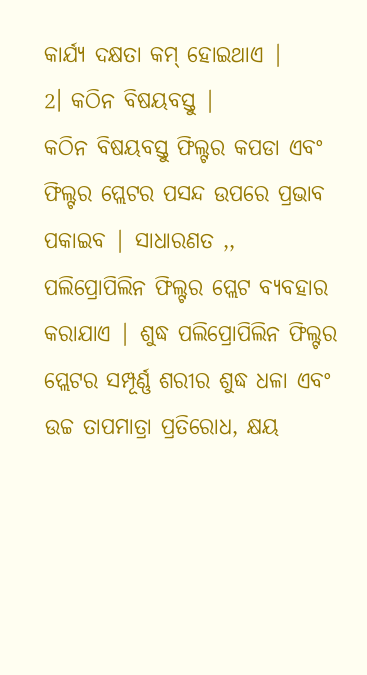କାର୍ଯ୍ୟ ଦକ୍ଷତା କମ୍ ହୋଇଥାଏ |
2। କଠିନ ବିଷୟବସ୍ତୁ |
କଠିନ ବିଷୟବସ୍ତୁ ଫିଲ୍ଟର କପଡା ଏବଂ ଫିଲ୍ଟର ପ୍ଲେଟର ପସନ୍ଦ ଉପରେ ପ୍ରଭାବ ପକାଇବ | ସାଧାରଣତ ,, ପଲିପ୍ରୋପିଲିନ ଫିଲ୍ଟର ପ୍ଲେଟ ବ୍ୟବହାର କରାଯାଏ | ଶୁଦ୍ଧ ପଲିପ୍ରୋପିଲିନ ଫିଲ୍ଟର ପ୍ଲେଟର ସମ୍ପୂର୍ଣ୍ଣ ଶରୀର ଶୁଦ୍ଧ ଧଳା ଏବଂ ଉଚ୍ଚ ତାପମାତ୍ରା ପ୍ରତିରୋଧ, କ୍ଷୟ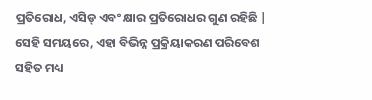ପ୍ରତିରୋଧ, ଏସିଡ୍ ଏବଂ କ୍ଷାର ପ୍ରତିରୋଧର ଗୁଣ ରହିଛି | ସେହି ସମୟରେ, ଏହା ବିଭିନ୍ନ ପ୍ରକ୍ରିୟାକରଣ ପରିବେଶ ସହିତ ମଧ୍ୟ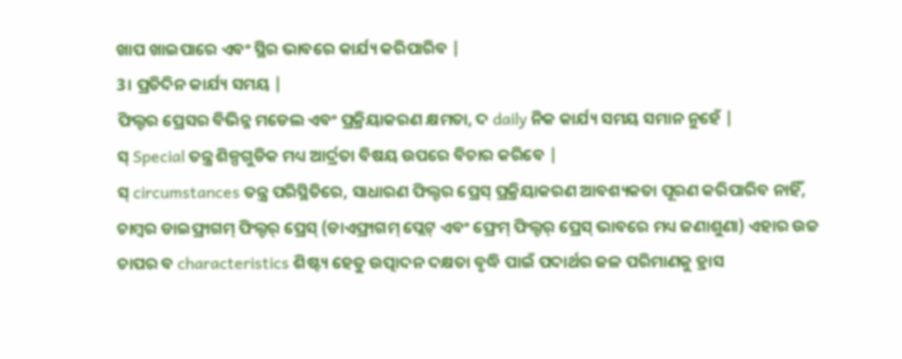ଖାପ ଖାଇପାରେ ଏବଂ ସ୍ଥିର ଭାବରେ କାର୍ଯ୍ୟ କରିପାରିବ |
3। ପ୍ରତିଦିନ କାର୍ଯ୍ୟ ସମୟ |
ଫିଲ୍ଟର ପ୍ରେସର ବିଭିନ୍ନ ମଡେଲ ଏବଂ ପ୍ରକ୍ରିୟାକରଣ କ୍ଷମତା, ଦ daily ନିକ କାର୍ଯ୍ୟ ସମୟ ସମାନ ନୁହେଁ |
ସ୍ Special ତନ୍ତ୍ର ଶିଳ୍ପଗୁଡିକ ମଧ୍ୟ ଆର୍ଦ୍ରତା ବିଷୟ ଉପରେ ବିଚାର କରିବେ |
ସ୍ circumstances ତନ୍ତ୍ର ପରିସ୍ଥିତିରେ, ସାଧାରଣ ଫିଲ୍ଟର ପ୍ରେସ୍ ପ୍ରକ୍ରିୟାକରଣ ଆବଶ୍ୟକତା ପୂରଣ କରିପାରିବ ନାହିଁ, ଚାମ୍ବର ଡାଇଫ୍ରାଗମ୍ ଫିଲ୍ଟର୍ ପ୍ରେସ୍ (ଡାଏଫ୍ରାଗମ୍ ପ୍ଲେଟ୍ ଏବଂ ଫ୍ରେମ୍ ଫିଲ୍ଟର୍ ପ୍ରେସ୍ ଭାବରେ ମଧ୍ୟ ଜଣାଶୁଣା) ଏହାର ଉଚ୍ଚ ଚାପର ବ characteristics ଶିଷ୍ଟ୍ୟ ହେତୁ ଉତ୍ପାଦନ ଦକ୍ଷତା ବୃଦ୍ଧି ପାଇଁ ପଦାର୍ଥର ଜଳ ପରିମାଣକୁ ହ୍ରାସ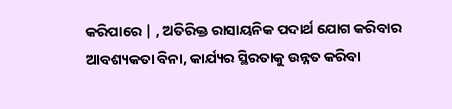କରିପାରେ | , ଅତିରିକ୍ତ ରାସାୟନିକ ପଦାର୍ଥ ଯୋଗ କରିବାର ଆବଶ୍ୟକତା ବିନା, କାର୍ଯ୍ୟର ସ୍ଥିରତାକୁ ଉନ୍ନତ କରିବା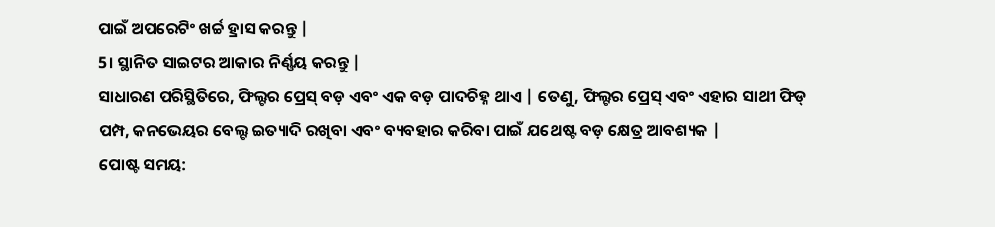ପାଇଁ ଅପରେଟିଂ ଖର୍ଚ୍ଚ ହ୍ରାସ କରନ୍ତୁ |
5। ସ୍ଥାନିତ ସାଇଟର ଆକାର ନିର୍ଣ୍ଣୟ କରନ୍ତୁ |
ସାଧାରଣ ପରିସ୍ଥିତିରେ, ଫିଲ୍ଟର ପ୍ରେସ୍ ବଡ଼ ଏବଂ ଏକ ବଡ଼ ପାଦଚିହ୍ନ ଥାଏ | ତେଣୁ, ଫିଲ୍ଟର ପ୍ରେସ୍ ଏବଂ ଏହାର ସାଥୀ ଫିଡ୍ ପମ୍ପ, କନଭେୟର ବେଲ୍ଟ ଇତ୍ୟାଦି ରଖିବା ଏବଂ ବ୍ୟବହାର କରିବା ପାଇଁ ଯଥେଷ୍ଟ ବଡ଼ କ୍ଷେତ୍ର ଆବଶ୍ୟକ |
ପୋଷ୍ଟ ସମୟ: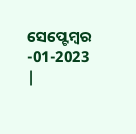ସେପ୍ଟେମ୍ବର -01-2023 |